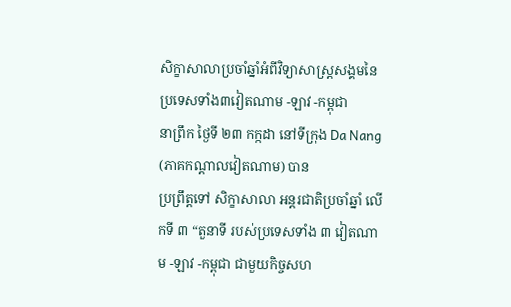សិក្ខាសាលាប្រចាំឆ្នាំអំពីវិទ្យាសាស្ត្រសង្គមនៃប្រទេសទាំង៣វៀតណាម -ឡាវ -កម្ពុជា
នាព្រឹក ថ្ងៃទី ២៣ កក្កដា នៅទីក្រុង Da Nang (ភាគកណ្ដាលវៀតណាម) បាន
ប្រព្រឹត្តទៅ សិក្ខាសាលា អន្តរជាតិប្រចាំឆ្នាំ លើកទី ៣ “តួនាទី របស់ប្រទេសទាំង ៣ វៀតណាម -ឡាវ -កម្ពុជា ជាមួយកិច្ចសហ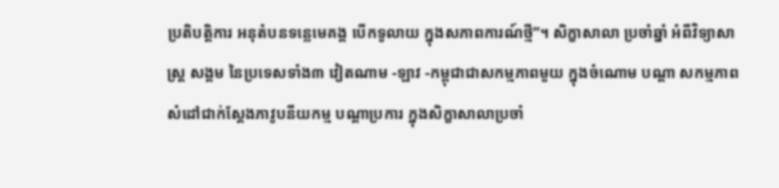ប្រតិបត្តិការ អនុតំបនទន្លេមេគង្គ បើកទូលាយ ក្នុងសភាពការណ៍ថ្មី”។ សិក្ខាសាលា ប្រចាំឆ្នាំ អំពីវិទ្យាសាស្ត្រ សង្គម នៃប្រទេសទាំង៣ វៀតណាម -ឡាវ -កម្ពុជាជាសកម្មភាពមួយ ក្នុងចំណោម បណ្ដា សកម្មភាព សំដៅជាក់ស្ដែងភាវូបនីយកម្ម បណ្ដាប្រការ ក្នុងសិក្ខាសាលាប្រចាំ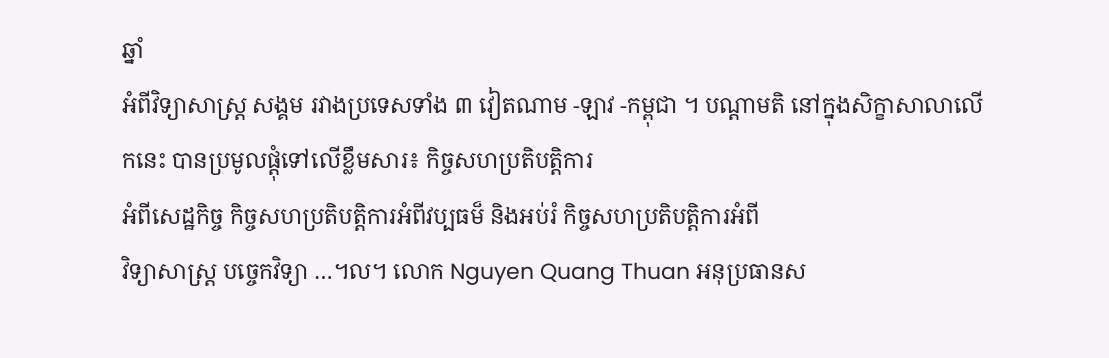ឆ្នាំ
អំពីវិទ្យាសាស្ត្រ សង្គម រវាងប្រទេសទាំង ៣ វៀតណាម -ឡាវ -កម្ពុជា ។ បណ្ដាមតិ នៅក្នុងសិក្ខាសាលាលើកនេះ បានប្រមូលផ្តុំទៅលើខ្លឹមសារ៖ កិច្ចសហប្រតិបត្តិការ
អំពីសេដ្ឋកិច្ច កិច្ចសហប្រតិបត្តិការអំពីវប្បធម៏ និងអប់រំ កិច្ចសហប្រតិបត្តិការអំពី
វិទ្យាសាស្ត្រ បច្ចេកវិទ្យា …។ល។ លោក Nguyen Quang Thuan អនុប្រធានស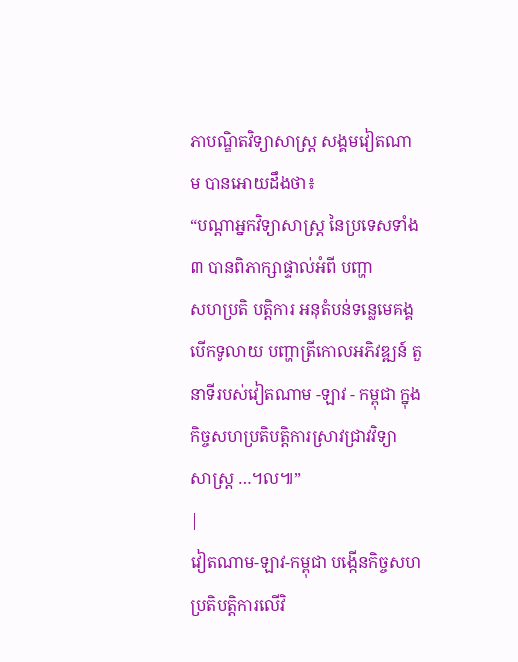ភាបណ្ឌិតវិទ្យាសាស្ត្រ សង្គមវៀតណាម បានអោយដឹងថា៖
“បណ្ដាអ្នកវិទ្យាសាស្ត្រ នៃប្រទេសទាំង៣ បានពិភាក្សាផ្ទាល់អំពី បញ្ហា
សហប្រតិ បត្តិការ អនុតំបន់ទន្លេមេគង្គ បើកទូលាយ បញ្ហាត្រីកោលអភិវឌ្ឍន៍ តួនាទីរបស់វៀតណាម -ឡាវ - កម្ពុជា ក្នុងកិច្ចសហប្រតិបត្តិការស្រាវជ្រាវវិទ្យា
សាស្ត្រ …។ល៕”
|
វៀតណាម-ឡាវ-កម្ពុជា បង្កើនកិច្ចសហប្រតិបត្តិការលើវិ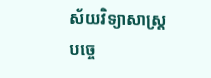ស័យវិទ្យាសាស្ត្រ បច្ចេ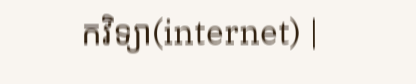កវិទ្យា(internet) |